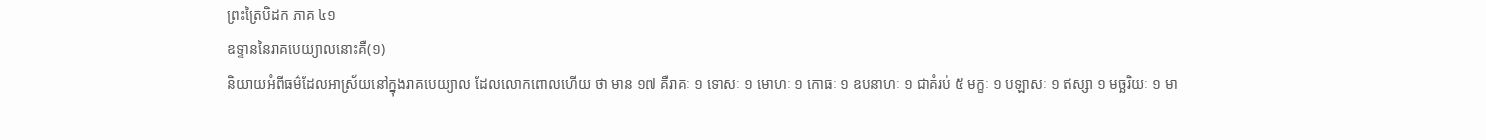ព្រះត្រៃបិដក ភាគ ៤១
ឧទ្ទាននៃរាគបេយ្យាលនោះគឺ(១)
និយាយអំពីធម៌ដែលអាស្រ័យនៅក្នុងរាគបេយ្យាល ដែលលោកពោលហើយ ថា មាន ១៧ គឺរាគៈ ១ ទោសៈ ១ មោហៈ ១ កោធៈ ១ ឧបនាហៈ ១ ជាគំរប់ ៥ មក្ខៈ ១ បឡាសៈ ១ ឥស្សា ១ មច្ឆរិយៈ ១ មា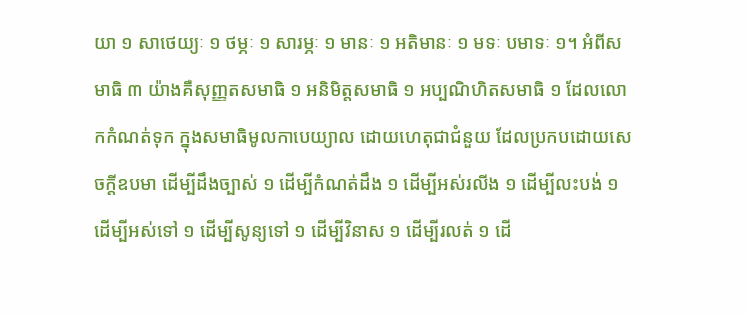យា ១ សាថេយ្យៈ ១ ថម្ភៈ ១ សារម្ភៈ ១ មានៈ ១ អតិមានៈ ១ មទៈ បមាទៈ ១។ អំពីសមាធិ ៣ យ៉ាងគឺសុញ្ញតសមាធិ ១ អនិមិត្តសមាធិ ១ អប្បណិហិតសមាធិ ១ ដែលលោកកំណត់ទុក ក្នុងសមាធិមូលកាបេយ្យាល ដោយហេតុជាជំនួយ ដែលប្រកបដោយសេចក្តីឧបមា ដើម្បីដឹងច្បាស់ ១ ដើម្បីកំណត់ដឹង ១ ដើម្បីអស់រលីង ១ ដើម្បីលះបង់ ១ ដើម្បីអស់ទៅ ១ ដើម្បីសូន្យទៅ ១ ដើម្បីវិនាស ១ ដើម្បីរលត់ ១ ដើ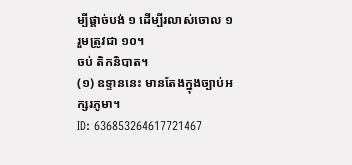ម្បីផ្តាច់បង់ ១ ដើម្បីរលាស់ចោល ១ រួមត្រូវជា ១០។
ចប់ តិកនិបាត។
(១) ឧទ្ទាននេះ មានតែងក្នុងច្បាប់អក្សរភូមា។
ID: 636853264617721467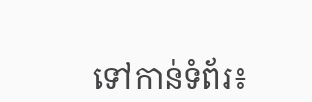ទៅកាន់ទំព័រ៖